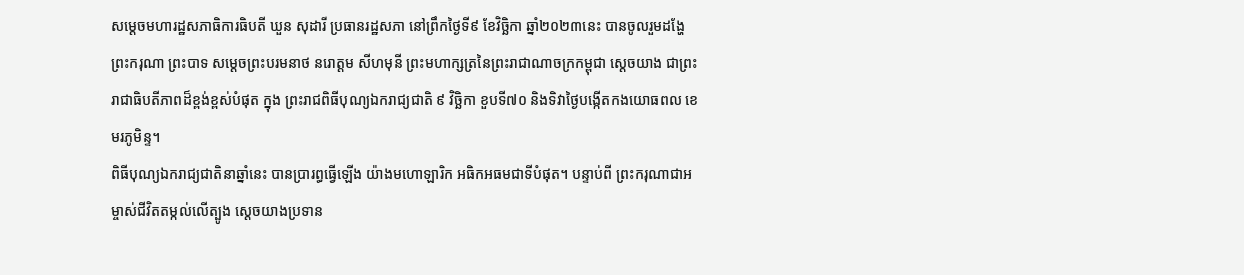សម្តេចមហារដ្ឋសភាធិការធិបតី ឃួន សុដារី ប្រធានរដ្ឋសភា នៅព្រឹកថ្ងៃទី៩ ខែវិច្ឆិកា ឆ្នាំ២០២៣នេះ បានចូលរួមដង្ហែ ព្រះករុណា ព្រះបាទ សម្ដេចព្រះបរមនាថ នរោត្ដម សីហមុនី ព្រះមហាក្សត្រនៃព្រះរាជាណាចក្រកម្ពុជា ស្ដេចយាង ជាព្រះរាជាធិបតីភាពដ៏ខ្ពង់ខ្ពស់បំផុត ក្នុង ព្រះរាជពិធីបុណ្យឯករាជ្យជាតិ ៩ វិច្ឆិកា ខួបទី៧០ និងទិវាថ្ងៃបង្កើតកងយោធពល ខេមរភូមិន្ទ។
ពិធីបុណ្យឯករាជ្យជាតិនាឆ្នាំនេះ បានប្រារព្ធធ្វើឡើង យ៉ាងមហោឡារិក អធិកអធមជាទីបំផុត។ បន្ទាប់ពី ព្រះករុណាជាអម្ចាស់ជីវិតតម្កល់លេីត្បូង ស្តេចយាងប្រទាន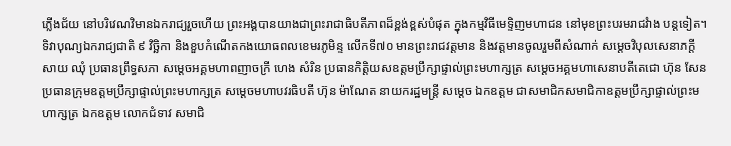ភ្លើងជ័យ នៅបរិវេណវិមានឯករាជ្យរួចហើយ ព្រះអង្គបានយាងជាព្រះរាជាធិបតីភាពដ៏ខ្ពង់ខ្ពស់បំផុត ក្នុងកម្មវិធីមេទ្ទិញមហាជន នៅមុខព្រះបរមរាជវំាង បន្តទៀត។
ទិវាបុណ្យឯករាជ្យជាតិ ៩ វិច្ឆិកា និងខួបកំណើតកងយោធពលខេមរភូមិន្ទ លើកទី៧០ មានព្រះរាជវត្តមាន និងវត្តមានចូលរួមពីសំណាក់ សម្ដេចវិបុលសេនាភក្ដី សាយ ឈុំ ប្រធានព្រឹទ្ធសភា សម្ដេចអគ្គមហាពញាចក្រី ហេង សំរិន ប្រធានកិត្តិយសឧត្តមប្រឹក្សាផ្ទាល់ព្រះមហាក្សត្រ សម្ដេចអគ្គមហាសេនាបតីតេជោ ហ៊ុន សែន ប្រធានក្រុមឧត្តមប្រឹក្សាផ្ទាល់ព្រះមហាក្សត្រ សម្តេចមហាបវរធិបតី ហ៊ុន ម៉ាណែត នាយករដ្ឋមន្ត្រី សម្ដេច ឯកឧត្តម ជាសមាជិកសមាជិកាឧត្តមប្រឹក្សាផ្ទាល់ព្រះមហាក្សត្រ ឯកឧត្តម លោកជំទាវ សមាជិ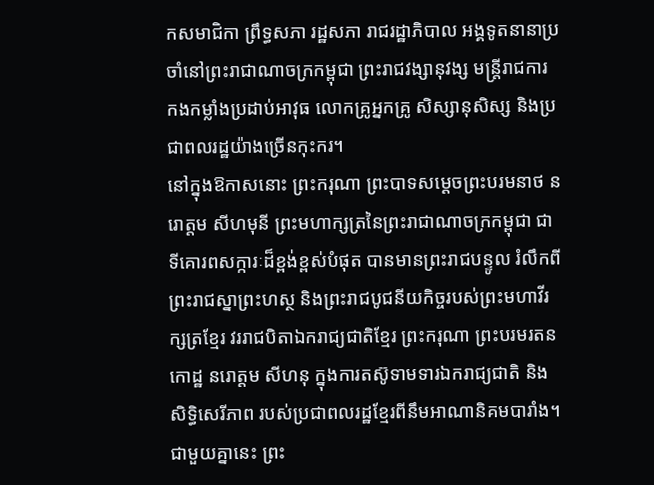កសមាជិកា ព្រឹទ្ធសភា រដ្ឋសភា រាជរដ្ឋាភិបាល អង្គទូតនានាប្រចាំនៅព្រះរាជាណាចក្រកម្ពុជា ព្រះរាជវង្សានុវង្ស មន្ត្រីរាជការ កងកម្លាំងប្រដាប់អាវុធ លោកគ្រូអ្នកគ្រូ សិស្សានុសិស្ស និងប្រជាពលរដ្ឋយ៉ាងច្រើនកុះករ។
នៅក្នុងឱកាសនោះ ព្រះករុណា ព្រះបាទសម្តេចព្រះបរមនាថ នរោត្តម សីហមុនី ព្រះមហាក្សត្រនៃព្រះរាជាណាចក្រកម្ពុជា ជាទីគោរពសក្ការៈដ៏ខ្ពង់ខ្ពស់បំផុត បានមានព្រះរាជបន្ទូល រំលឹកពីព្រះរាជស្នាព្រះហស្ថ និងព្រះរាជបូជនីយកិច្ចរបស់ព្រះមហាវីរក្សត្រខ្មែរ វររាជបិតាឯករាជ្យជាតិខ្មែរ ព្រះករុណា ព្រះបរមរតនកោដ្ឋ នរោត្តម សីហនុ ក្នុងការតស៊ូទាមទារឯករាជ្យជាតិ និងសិទ្ធិសេរីភាព របស់ប្រជាពលរដ្ឋខ្មែរពីនឹមអាណានិគមបារាំង។
ជាមួយគ្នានេះ ព្រះ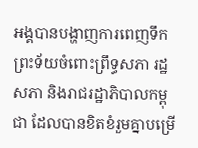អង្គបានបង្ហាញការពេញទឹកព្រះទ័យចំពោះព្រឹទ្ធសភា រដ្ឋសភា និងរាជរដ្ឋាភិបាលកម្ពុជា ដែលបានខិតខំរួមគ្នាបម្រើ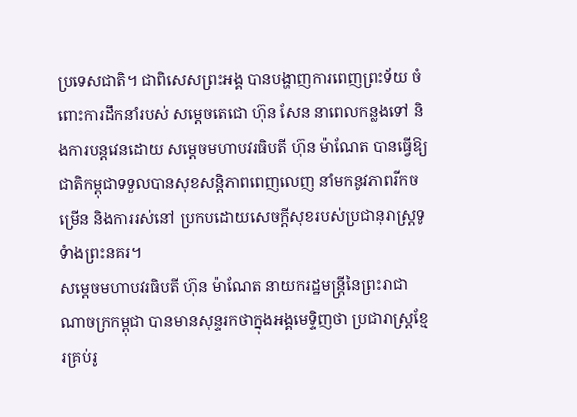ប្រទេសជាតិ។ ជាពិសេសព្រះអង្គ បានបង្ហាញការពេញព្រះទ័យ ចំពោះការដឹកនាំរបស់ សម្តេចតេជោ ហ៊ុន សែន នាពេលកន្លងទៅ និងការបន្តវេនដោយ សម្តេចមហាបវរធិបតី ហ៊ុន ម៉ាណែត បានធ្វើឱ្យជាតិកម្ពុជាទទួលបានសុខសន្តិភាពពេញលេញ នាំមកនូវភាពរីកចម្រើន និងការរស់នៅ ប្រកបដោយសេចក្តីសុខរបស់ប្រជានុរាស្រ្តទូទំាងព្រះនគរ។
សម្តេចមហាបវរធិបតី ហ៊ុន ម៉ាណែត នាយករដ្ឋមន្ត្រីនៃព្រះរាជាណាចក្រកម្ពុជា បានមានសុន្ទរកថាក្នុងអង្គមេទ្ទិញថា ប្រជារាស្ត្រខ្មែរគ្រប់រូ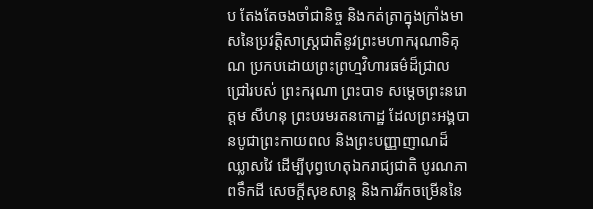ប តែងតែចងចាំជានិច្ច និងកត់ត្រាក្នុងក្រាំងមាសនៃប្រវត្តិសាស្ត្រជាតិនូវព្រះមហាករុណាទិគុណ ប្រកបដោយព្រះព្រហ្មវិហារធម៌ដ៏ជ្រាលជ្រៅរបស់ ព្រះករុណា ព្រះបាទ សម្តេចព្រះនរោត្តម សីហនុ ព្រះបរមរតនកោដ្ឋ ដែលព្រះអង្គបានបូជាព្រះកាយពល និងព្រះបញ្ញាញាណដ៏ឈ្លាសវៃ ដើម្បីបុព្វហេតុឯករាជ្យជាតិ បូរណភាពទឹកដី សេចក្តីសុខសាន្ត និងការរីកចម្រើននៃ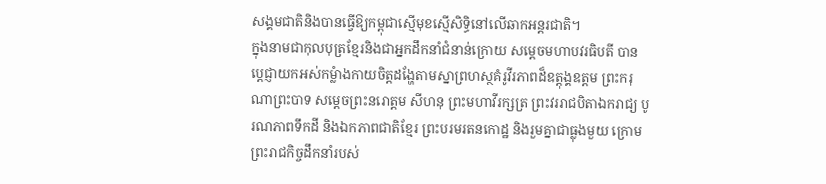សង្គមជាតិនិងបានធ្វើឱ្យកម្ពុជាស្មើមុខស្មើសិទ្ធិនៅលើឆាកអន្តរជាតិ។
ក្នុងនាមជាកុលបុត្រខ្មែរនិងជាអ្នកដឹកនាំជំនាន់ក្រោយ សម្តេចមហាបវរធិបតី បានប្តេជ្ញាយកអស់កម្លំាងកាយចិត្តដង្ហែតាមស្នាព្រហស្ថគំរូវីរភាពដ៏ឧត្តុង្គឧត្តម ព្រះករុណាព្រះបាទ សម្តេចព្រះនរោត្តម សីហនុ ព្រះមហាវីរក្សត្រ ព្រះវររាជបិតាឯករាជ្យ បូរណភាពទឹកដី និងឯកភាពជាតិខ្មែរ ព្រះបរមរតនកោដ្ឋ និងរួមគ្នាជាធ្លុងមួយ ក្រោមព្រះរាជកិច្ចដឹកនាំរបស់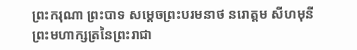ព្រះករុណា ព្រះបាទ សម្ដេចព្រះបរមនាថ នរោត្ដម សីហមុនី ព្រះមហាក្សត្រនៃព្រះរាជា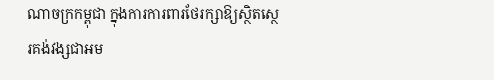ណាចក្រកម្ពុជា ក្នុងការការពារថែរក្សាឱ្យស្ថិតស្ថេរគង់វង្សជាអម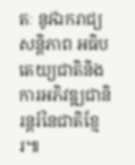តៈ នូវឯករាជ្យ សន្តិភាព អធិបតេយ្យជាតិនិងការអភិវឌ្ឍជានិរន្តរ៍នៃជាតិខ្មែរ៕